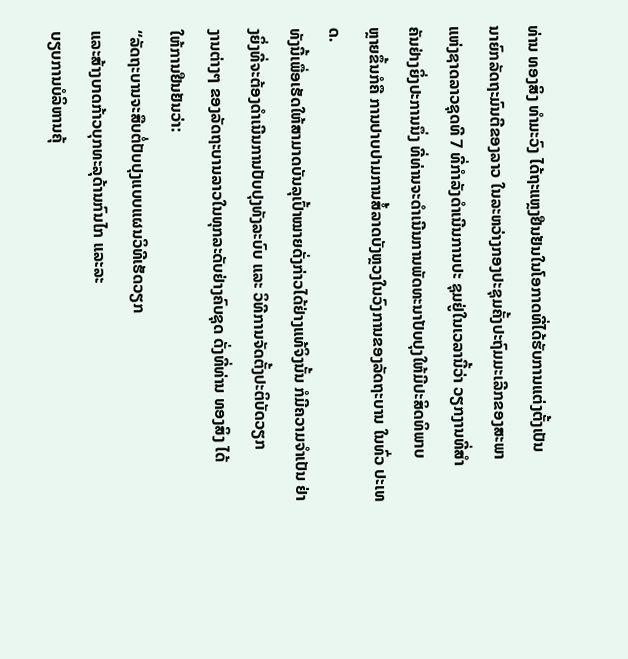ທ່ານ ທອງສິງ ທໍາມະວົງ ໄດ້ຖະແຫຼງຢືນຢັນໃນໂອກາດທີ່ໄດ້ຮັບການແຕ່ງຕັ້ງເປັນ
ນາຍົກລັດຖະມົນຕີຂອງລາວ ໃນລະຫວ່າງກອງປະຊຸມຄັ້ງປະຖົມມະເລີກຂອງສະພາ
ແຫ່ງຊາດລາວຊຸດທີ 7 ທີ່ກໍາລັງດໍາເນີນການປະ ຊຸມຢູ່ໃນເວລານີ້ວ່າ ວຽກງານທີ່ສໍາ
ຄັນຢ່າງຍິ່ງປະການນຶ່ງ ທີ່ທ່ານຈະດໍາເນີນການພັດທະນາປັບປຸງໃຫ້ມີປະສິດທິພາບ
ຫຼາຍຂຶ້ນກໍຄື ການປາບປາມການສໍ້ລາດບັງຫຼວງໃນວົງການຂອງລັດຖະບານ ໃນທົ່ວ ປະເທດ.
ທັງນີ້ເພື່ອເຮັດໃຫ້ສາມາດບັນລຸເປົ້າໝາຍດັ່ງກ່າວໄດ້ຢ່າງແທ້ຈິງນັ້ນ ກໍມີຄວາມຈໍາເປັນ ຢ່າງຍິ່ງທີ່ຈະຕ້ອງດໍາເນີນການປັບປຸງທັງລະບົບ ແລະ ວິທີການຈັດຕັ້ງປະຕິບັດວຽກ
ງານຕ່າງໆ ຂອງລັດຖະບານລາວໃນທຸກລະດັບຢ່າງຄົບຊຸດ ດັ່ງທີ່ທ່ານ ທອງສິງ ໄດ້
ໃຫ້ການຢືນຢັນວ່າ:
“ລັດຖະບານຈະສືບຕໍ່ປັບປຸງແບບແຜນວິທີເຮັດວຽກ
ແລະສ້າງບາດກ້າວບຸກທະລຸດ້ານກົນໄກ ແລະລະ
ບຽບການບໍລິຫານຄຸ້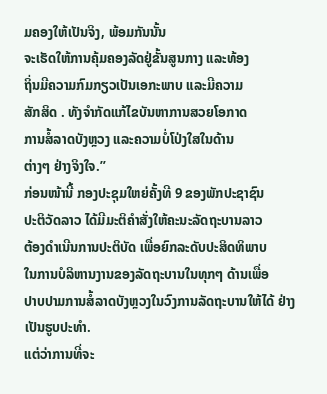ມຄອງໃຫ້ເປັນຈິງ, ພ້ອມກັນນັ້ນ
ຈະເຮັດໃຫ້ການຄຸ້ມຄອງລັດຢູ່ຂັ້ນສູນກາງ ແລະທ້ອງ
ຖິ່ນມີຄວາມກົມກຽວເປັນເອກະພາບ ແລະມີຄວາມ
ສັກສິດ . ທັງຈໍາກັດແກ້ໄຂບັນຫາການສວຍໂອກາດ
ການສໍ້ລາດບັງຫຼວງ ແລະຄວາມບໍ່ໂປ່ງໃສໃນດ້ານ
ຕ່າງໆ ຢ່າງຈິງໃຈ.”
ກ່ອນໜ້ານີ້ ກອງປະຊຸມໃຫຍ່ຄັ້ງທີ 9 ຂອງພັກປະຊາຊົນ
ປະຕິວັດລາວ ໄດ້ມີມະຕິຄໍາສັ່ງໃຫ້ຄະນະລັດຖະບານລາວ
ຕ້ອງດໍາເນີນການປະຕິບັດ ເພື່ອຍົກລະດັບປະສິດທິພາບ
ໃນການບໍລິຫານງານຂອງລັດຖະບານໃນທຸກໆ ດ້ານເພື່ອ
ປາບປາມການສໍ້ລາດບັງຫຼວງໃນວົງການລັດຖະບານໃຫ້ໄດ້ ຢ່າງເປັນຮູບປະທໍາ.
ແຕ່ວ່າການທີ່ຈະ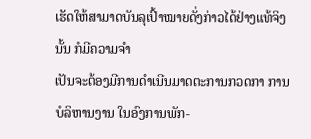ເຮັດໃຫ້ສາມາດບັນລຸເປົ້າໝາຍດັ່ງກ່າວໄດ້ຢ່າງແທ້ຈິງນັ້ນ ກໍມີຄວາມຈໍາ
ເປັນຈະຕ້ອງມີການດໍາເນີນມາດຕະການກວດກາ ການບໍລິຫານງານ ໃນອົງການພັກ-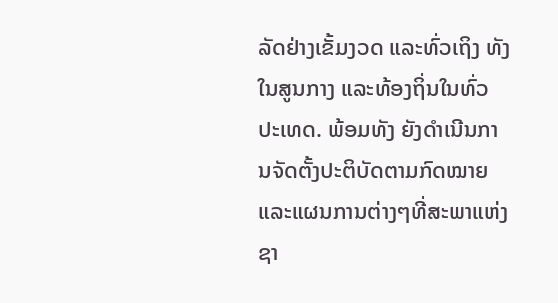ລັດຢ່າງເຂັ້ມງວດ ແລະທົ່ວເຖິງ ທັງໃນສູນກາງ ແລະທ້ອງຖິ່ນໃນທົ່ວປະເທດ. ພ້ອມທັງ ຍັງດໍາເນີນການຈັດຕັ້ງປະຕິບັດຕາມກົດໝາຍ ແລະແຜນການຕ່າງໆທີ່ສະພາແຫ່ງ
ຊາ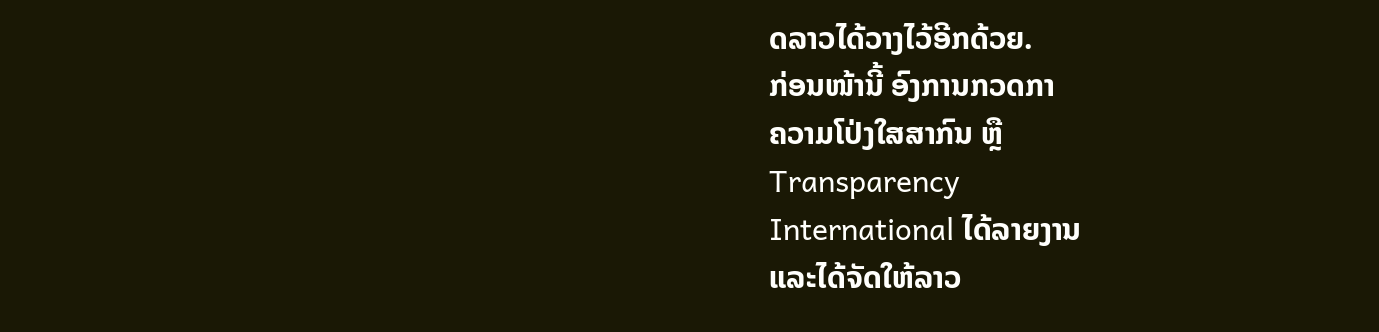ດລາວໄດ້ວາງໄວ້ອີກດ້ວຍ.
ກ່ອນໜ້ານີ້ ອົງການກວດກາ
ຄວາມໂປ່ງໃສສາກົນ ຫຼື
Transparency
International ໄດ້ລາຍງານ
ແລະໄດ້ຈັດໃຫ້ລາວ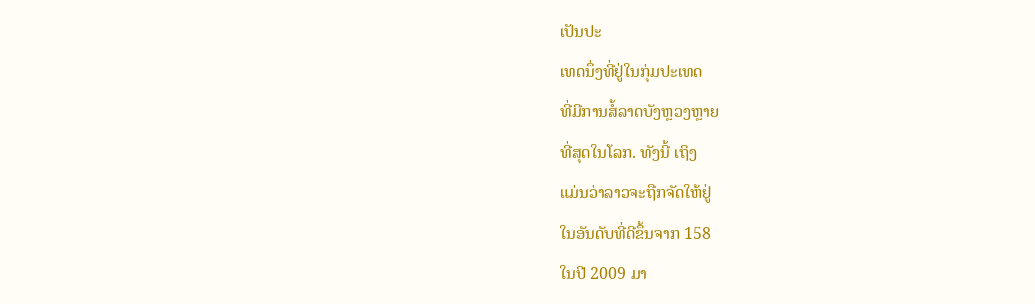ເປັນປະ
ເທດນຶ່ງທີ່ຢູ່ໃນກຸ່ມປະເທດ
ທີ່ມີການສໍ້ລາດບັງຫຼວງຫຼາຍ
ທີ່ສຸດໃນໂລກ. ທັງນີ້ ເຖິງ
ແມ່ນວ່າລາວຈະຖືກຈັດໃຫ້ຢູ່
ໃນອັນດັບທີ່ດີຂຶ້ນຈາກ 158
ໃນປີ 2009 ມາ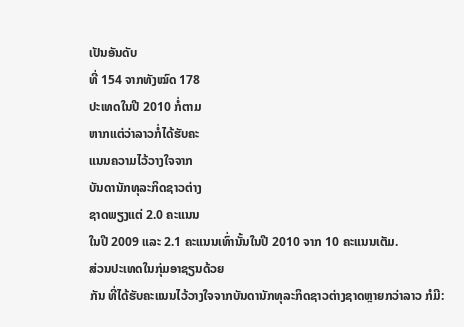ເປັນອັນດັບ
ທີ່ 154 ຈາກທັງໝົດ 178
ປະເທດໃນປີ 2010 ກໍ່ຕາມ
ຫາກແຕ່ວ່າລາວກໍ່ໄດ້ຮັບຄະ
ແນນຄວາມໄວ້ວາງໃຈຈາກ
ບັນດານັກທຸລະກິດຊາວຕ່າງ
ຊາດພຽງແຕ່ 2.0 ຄະແນນ
ໃນປີ 2009 ແລະ 2.1 ຄະແນນເທົ່ານັ້ນໃນປີ 2010 ຈາກ 10 ຄະແນນເຕັມ.
ສ່ວນປະເທດໃນກຸ່ມອາຊຽນດ້ວຍ
ກັນ ທີ່ໄດ້ຮັບຄະແນນໄວ້ວາງໃຈຈາກບັນດານັກທຸລະກິດຊາວຕ່າງຊາດຫຼາຍກວ່າລາວ ກໍມີ: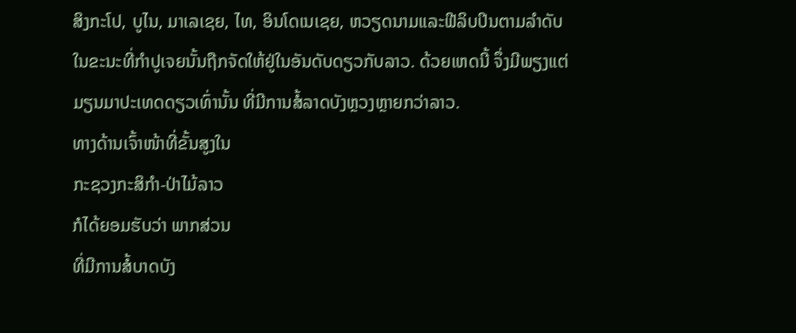ສິງກະໂປ, ບູໄນ, ມາເລເຊຍ, ໄທ, ອິນໂດເນເຊຍ, ຫວຽດນາມແລະຟີລິບປິນຕາມລຳດັບ
ໃນຂະນະທີ່ກຳປູເຈຍນັ້ນຖືກຈັດໃຫ້ຢູ່ໃນອັນດັບດຽວກັບລາວ. ດ້ວຍເຫດນີ້ ຈຶ່ງມີພຽງແຕ່
ມຽນມາປະເທດດຽວເທົ່ານັ້ນ ທີ່ມີການສໍ້ລາດບັງຫຼວງຫຼາຍກວ່າລາວ.
ທາງດ້ານເຈົ້າໜ້າທີ່ຂັ້ນສູງໃນ
ກະຊວງກະສິກໍາ-ປ່າໄມ້ລາວ
ກໍໄດ້ຍອມຮັບວ່າ ພາກສ່ວນ
ທີ່ມີການສໍ້ບາດບັງ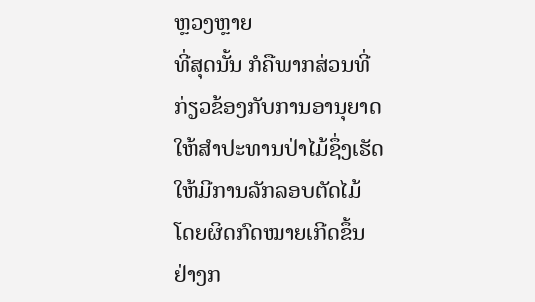ຫຼວງຫຼາຍ
ທີ່ສຸດນັ້ນ ກໍຄືພາກສ່ວນທີ່
ກ່ຽວຂ້ອງກັບການອານຸຍາດ
ໃຫ້ສໍາປະທານປ່າໄມ້ຊຶ່ງເຮັດ
ໃຫ້ມີການລັກລອບຕັດໄມ້
ໂດຍຜິດກົດໝາຍເກີດຂຶ້ນ
ຢ່າງກ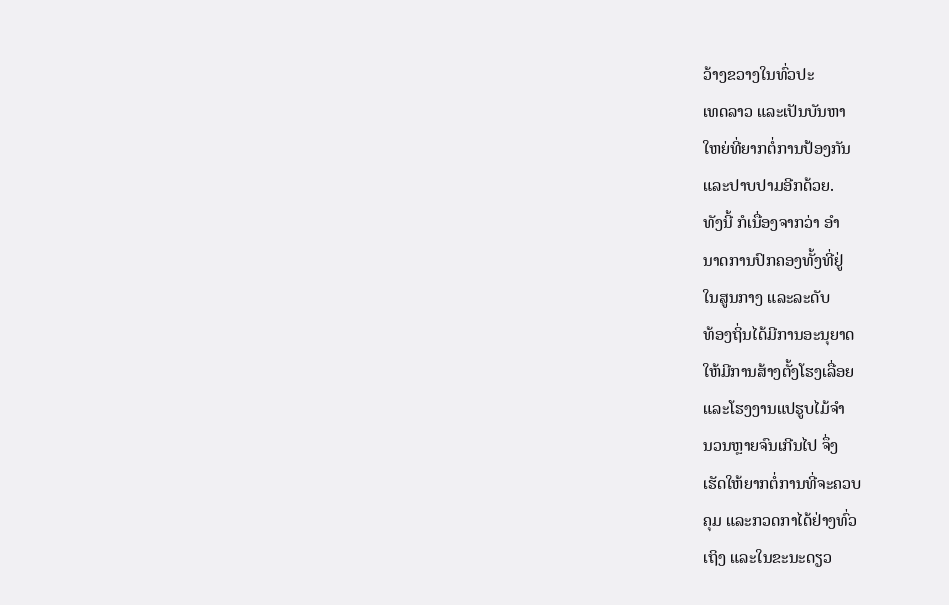ວ້າງຂວາງໃນທົ່ວປະ
ເທດລາວ ແລະເປັນບັນຫາ
ໃຫຍ່ທີ່ຍາກຕໍ່ການປ້ອງກັນ
ແລະປາບປາມອີກດ້ວຍ.
ທັງນີ້ ກໍເນື່ອງຈາກວ່າ ອໍາ
ນາດການປົກຄອງທັ້ງທີ່ຢູ່
ໃນສູນກາງ ແລະລະດັບ
ທ້ອງຖິ່ນໄດ້ມີການອະນຸຍາດ
ໃຫ້ມີການສ້າງຕັ້ງໂຮງເລື່ອຍ
ແລະໂຮງງານແປຮູບໄມ້ຈໍາ
ນວນຫຼາຍຈົນເກີນໄປ ຈຶ່ງ
ເຮັດໃຫ້ຍາກຕໍ່ການທີ່ຈະຄວບ
ຄຸມ ແລະກວດກາໄດ້ຢ່າງທົ່ວ
ເຖິງ ແລະໃນຂະນະດຽວ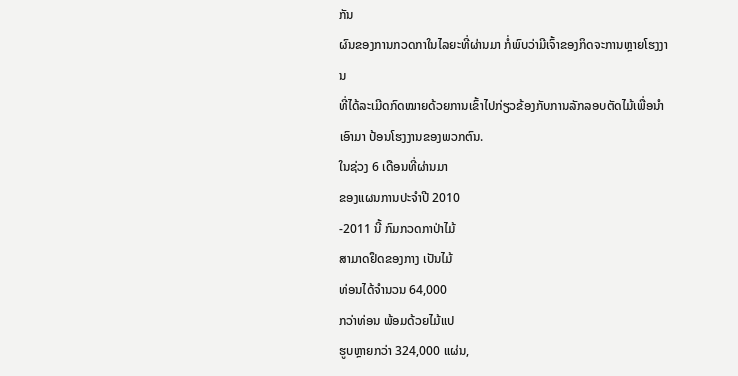ກັນ
ຜົນຂອງການກວດກາໃນໄລຍະທີ່ຜ່ານມາ ກໍ່ພົບວ່າມີເຈົ້າຂອງກິດຈະການຫຼາຍໂຮງງານ
ທີ່ໄດ້ລະເມີດກົດໝາຍດ້ວຍການເຂົ້າໄປກ່ຽວຂ້ອງກັບການລັກລອບຕັດໄມ້ເພື່ອນໍາເອົາມາ ປ້ອນໂຮງງານຂອງພວກຕົນ.
ໃນຊ່ວງ 6 ເດືອນທີ່ຜ່ານມາ
ຂອງແຜນການປະຈໍາປີ 2010
-2011 ນີ້ ກົມກວດກາປ່າໄມ້
ສາມາດຢຶດຂອງກາງ ເປັນໄມ້
ທ່ອນໄດ້ຈໍານວນ 64,000
ກວ່າທ່ອນ ພ້ອມດ້ວຍໄມ້ແປ
ຮູບຫຼາຍກວ່າ 324,000 ແຜ່ນ,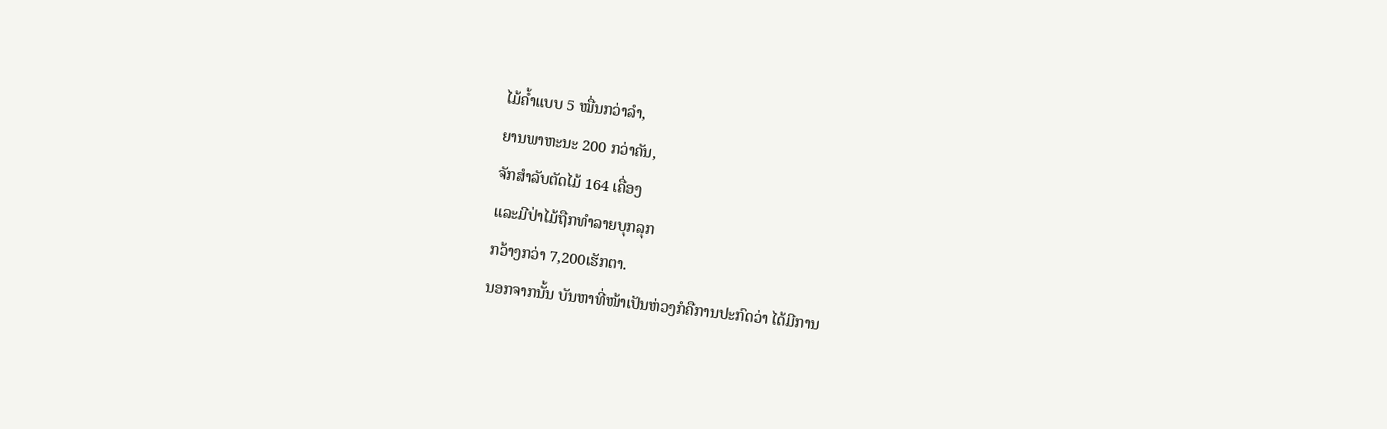ໄມ້ຄໍ້າແບບ 5 ໝື່ນກວ່າລໍາ,
ຍານພາຫະນະ 200 ກວ່າຄັນ,
ຈັກສໍາລັບຕັດໄມ້ 164 ເຄື່ອງ
ແລະມີປ່າໄມ້ຖືກທໍາລາຍບຸກລຸກ
ກວ້າງກວ່າ 7,200ເຮັກຕາ.
ນອກຈາກນັ້ນ ບັນຫາທີ່ໜ້າເປັນຫ່ວງກໍຄືການປະກົດວ່າ ໄດ້ມີການ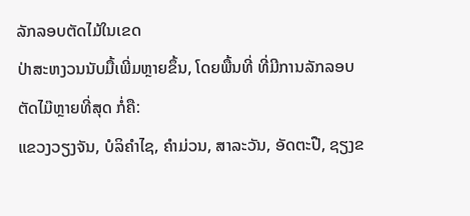ລັກລອບຕັດໄມ້ໃນເຂດ
ປ່າສະຫງວນນັບມື້ເພີ່ມຫຼາຍຂຶ້ນ, ໂດຍພື້ນທີ່ ທີ່ມີການລັກລອບຕັດໄມ໊ຫຼາຍທີ່ສຸດ ກໍ່ຄື:
ແຂວງວຽງຈັນ, ບໍລິຄຳໄຊ, ຄຳມ່ວນ, ສາລະວັນ, ອັດຕະປື, ຊຽງຂ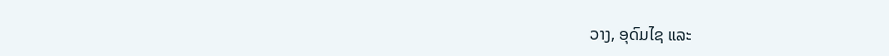ວາງ, ອຸດົມໄຊ ແລະ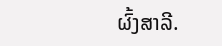ຜົ້ງສາລີ.